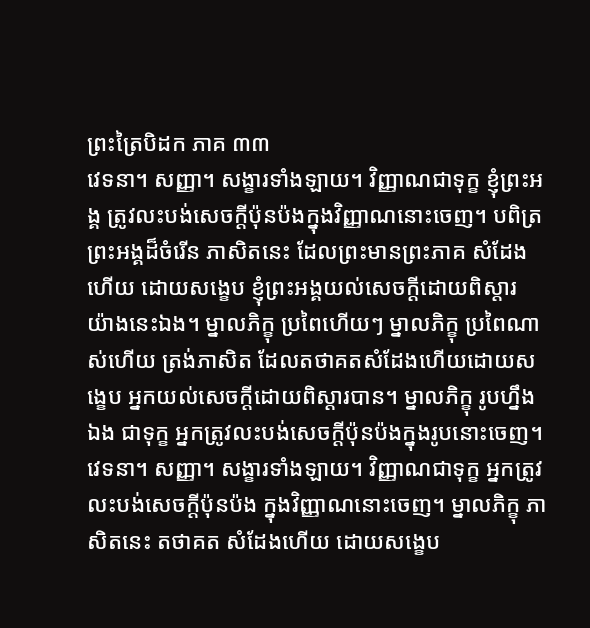ព្រះត្រៃបិដក ភាគ ៣៣
វេទនា។ សញ្ញា។ សង្ខារទាំងឡាយ។ វិញ្ញាណជាទុក្ខ ខ្ញុំព្រះអង្គ ត្រូវលះបង់សេចក្តីប៉ុនប៉ងក្នុងវិញ្ញាណនោះចេញ។ បពិត្រព្រះអង្គដ៏ចំរើន ភាសិតនេះ ដែលព្រះមានព្រះភាគ សំដែងហើយ ដោយសង្ខេប ខ្ញុំព្រះអង្គយល់សេចក្តីដោយពិស្តារ យ៉ាងនេះឯង។ ម្នាលភិក្ខុ ប្រពៃហើយៗ ម្នាលភិក្ខុ ប្រពៃណាស់ហើយ ត្រង់ភាសិត ដែលតថាគតសំដែងហើយដោយសង្ខេប អ្នកយល់សេចក្តីដោយពិស្តារបាន។ ម្នាលភិក្ខុ រូបហ្នឹងឯង ជាទុក្ខ អ្នកត្រូវលះបង់សេចក្តីប៉ុនប៉ងក្នុងរូបនោះចេញ។ វេទនា។ សញ្ញា។ សង្ខារទាំងឡាយ។ វិញ្ញាណជាទុក្ខ អ្នកត្រូវលះបង់សេចក្តីប៉ុនប៉ង ក្នុងវិញ្ញាណនោះចេញ។ ម្នាលភិក្ខុ ភាសិតនេះ តថាគត សំដែងហើយ ដោយសង្ខេប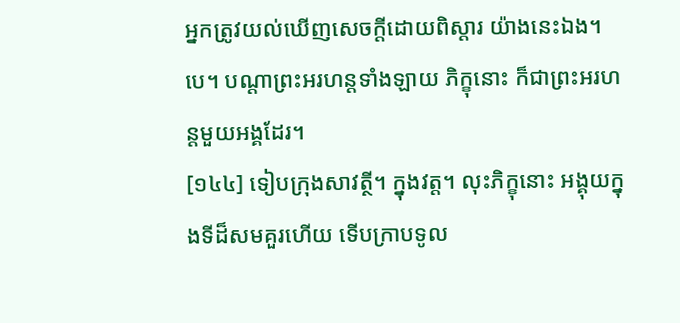អ្នកត្រូវយល់ឃើញសេចក្តីដោយពិស្តារ យ៉ាងនេះឯង។បេ។ បណ្តាព្រះអរហន្តទាំងឡាយ ភិក្ខុនោះ ក៏ជាព្រះអរហន្តមួយអង្គដែរ។
[១៤៤] ទៀបក្រុងសាវត្ថី។ ក្នុងវត្ត។ លុះភិក្ខុនោះ អង្គុយក្នុងទីដ៏សមគួរហើយ ទើបក្រាបទូល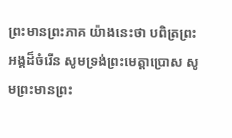ព្រះមានព្រះភាគ យ៉ាងនេះថា បពិត្រព្រះអង្គដ៏ចំរើន សូមទ្រង់ព្រះមេត្តាប្រោស សូមព្រះមានព្រះ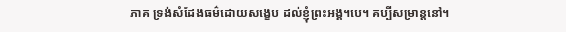ភាគ ទ្រង់សំដែងធម៌ដោយសង្ខេប ដល់ខ្ញុំព្រះអង្គ។បេ។ គប្បីសម្រាន្តនៅ។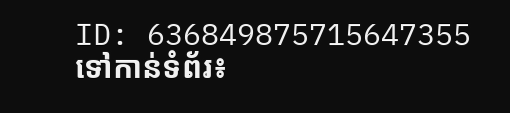ID: 636849875715647355
ទៅកាន់ទំព័រ៖